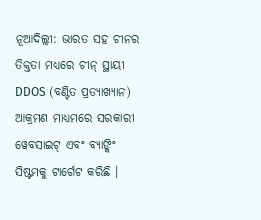ନୂଆଦିଲ୍ଲୀ: ଭାରତ ସହ ଚୀନର ତିକ୍ତତା ମଧ୍ୟରେ ଚୀନ୍ ସ୍ଥାୟୀ DDOS (ବଣ୍ଟିତ ପ୍ରତ୍ୟାଖ୍ୟାନ) ଆକ୍ରମଣ ମାଧ୍ୟମରେ ସରକାରୀ ୱେବସାଇଟ୍ ଏବଂ ବ୍ୟାଙ୍କିଂ ସିଷ୍ଟମକୁ ଟାର୍ଗେଟ କରିଛି ।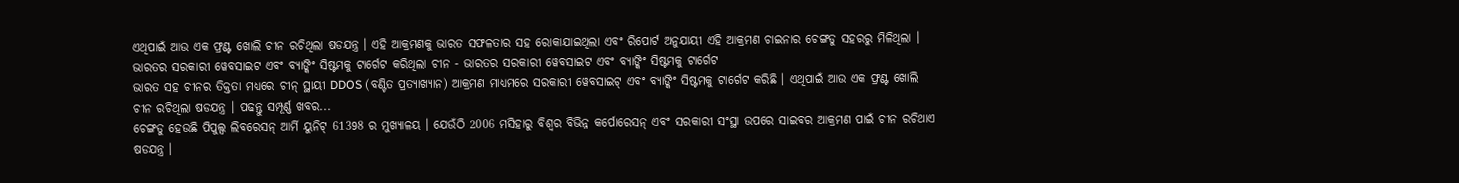ଏଥିପାଇଁ ଆଉ ଏକ ଫ୍ରଣ୍ଟ ଖୋଲି ଚୀନ ରଚିଥିଲା ଷଡଯନ୍ତ୍ର । ଏହି ଆକ୍ରମଣକୁ ଭାରତ ସଫଳତାର ସହ ରୋକାଯାଇଥିଲା ଏବଂ ରିପୋର୍ଟ ଅନୁଯାୟୀ ଏହି ଆକ୍ରମଣ ଚାଇନାର ଚେଙ୍ଗଡୁ ସହରରୁ ମିଳିଥିଲା ।
ଭାରତର ସରକାରୀ ୱେବସାଇଟ ଏବଂ ବ୍ୟାଙ୍କିଂ ସିଷ୍ଟମକୁ ଟାର୍ଗେଟ କରିଥିଲା ଚୀନ - ଭାରତର ସରକାରୀ ୱେବସାଇଟ ଏବଂ ବ୍ୟାଙ୍କିଂ ସିଷ୍ଟମକୁ ଟାର୍ଗେଟ
ଭାରତ ସହ ଚୀନର ତିକ୍ତତା ମଧ୍ୟରେ ଚୀନ୍ ସ୍ଥାୟୀ DDOS (ବଣ୍ଟିତ ପ୍ରତ୍ୟାଖ୍ୟାନ) ଆକ୍ରମଣ ମାଧ୍ୟମରେ ସରକାରୀ ୱେବସାଇଟ୍ ଏବଂ ବ୍ୟାଙ୍କିଂ ସିଷ୍ଟମକୁ ଟାର୍ଗେଟ କରିଛି । ଏଥିପାଇଁ ଆଉ ଏକ ଫ୍ରଣ୍ଟ ଖୋଲି ଚୀନ ରଚିଥିଲା ଷଡଯନ୍ତ୍ର । ପଢନ୍ତୁ ସମ୍ପୂର୍ଣ୍ଣ ଖବର...
ଚେଙ୍ଗଡୁ ହେଉଛି ପିପୁଲ୍ସ ଲିବରେସନ୍ ଆର୍ମି ୟୁନିଟ୍ 61398 ର ମୁଖ୍ୟାଳୟ । ଯେଉଁଠି 2006 ମସିହାରୁ ବିଶ୍ବର ବିଭିନ୍ନ କର୍ପୋରେସନ୍ ଏବଂ ସରକାରୀ ସଂସ୍ଥା ଉପରେ ସାଇବର ଆକ୍ରମଣ ପାଇଁ ଚୀନ ରଚିଥାଏ ଷଡଯନ୍ତ୍ର ।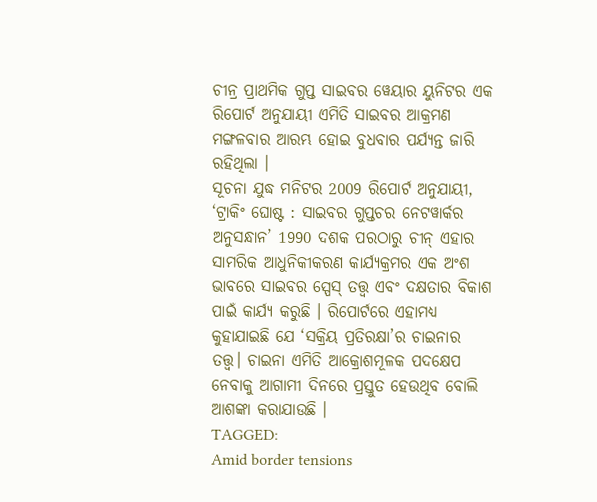ଚୀନ୍ର ପ୍ରାଥମିକ ଗୁପ୍ତ ସାଇବର ୱେୟାର ୟୁନିଟର ଏକ ରିପୋର୍ଟ ଅନୁଯାୟୀ ଏମିତି ସାଇବର ଆକ୍ରମଣ ମଙ୍ଗଳବାର ଆରମ୍ଭ ହୋଇ ବୁଧବାର ପର୍ଯ୍ୟନ୍ତ ଜାରି ରହିଥିଲା ।
ସୂଚନା ଯୁଦ୍ଧ ମନିଟର 2009 ରିପୋର୍ଟ ଅନୁଯାୟୀ, ‘ଟ୍ରାକିଂ ଘୋଷ୍ଟ : ସାଇବର ଗୁପ୍ତଚର ନେଟୱାର୍କର ଅନୁସନ୍ଧାନ’ 1990 ଦଶକ ପରଠାରୁ ଚୀନ୍ ଏହାର ସାମରିକ ଆଧୁନିକୀକରଣ କାର୍ଯ୍ୟକ୍ରମର ଏକ ଅଂଶ ଭାବରେ ସାଇବର ସ୍ପେସ୍ ତତ୍ତ୍ବ ଏବଂ ଦକ୍ଷତାର ବିକାଶ ପାଇଁ କାର୍ଯ୍ୟ କରୁଛି । ରିପୋର୍ଟରେ ଏହାମଧ୍ୟ କୁହାଯାଇଛି ଯେ ‘ସକ୍ରିୟ ପ୍ରତିରକ୍ଷା’ର ଚାଇନାର ତତ୍ତ୍ୱ। ଚାଇନା ଏମିତି ଆକ୍ରୋଶମୂଳକ ପଦକ୍ଷେପ ନେବାକୁ ଆଗାମୀ ଦିନରେ ପ୍ରସ୍ତୁତ ହେଉଥିବ ବୋଲି ଆଶଙ୍କା କରାଯାଉଛି ।
TAGGED:
Amid border tensions